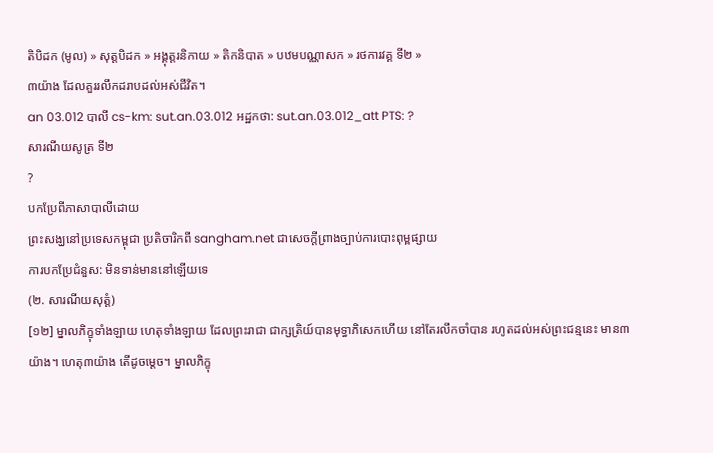តិបិដក (មូល) » សុត្តបិដក » អង្គុត្តរនិកាយ » តិកនិបាត » បឋមបណ្ណាសក » រថការវគ្គ ទី២ »
៣យ៉ាង ដែលគួររលឹកដរាបដល់អស់ជីវិត។
an 03.012 បាលី cs-km: sut.an.03.012 អដ្ឋកថា: sut.an.03.012_att PTS: ?
សារណីយសូត្រ ទី២
?
បកប្រែពីភាសាបាលីដោយ
ព្រះសង្ឃនៅប្រទេសកម្ពុជា ប្រតិចារិកពី sangham.net ជាសេចក្តីព្រាងច្បាប់ការបោះពុម្ពផ្សាយ
ការបកប្រែជំនួស: មិនទាន់មាននៅឡើយទេ
(២. សារណីយសុត្តំ)
[១២] ម្នាលភិក្ខុទាំងឡាយ ហេតុទាំងឡាយ ដែលព្រះរាជា ជាក្សត្រិយ៍បានមុទ្ធាភិសេកហើយ នៅតែរលឹកចាំបាន រហូតដល់អស់ព្រះជន្មនេះ មាន៣យ៉ាង។ ហេតុ៣យ៉ាង តើដូចម្ដេច។ ម្នាលភិក្ខុ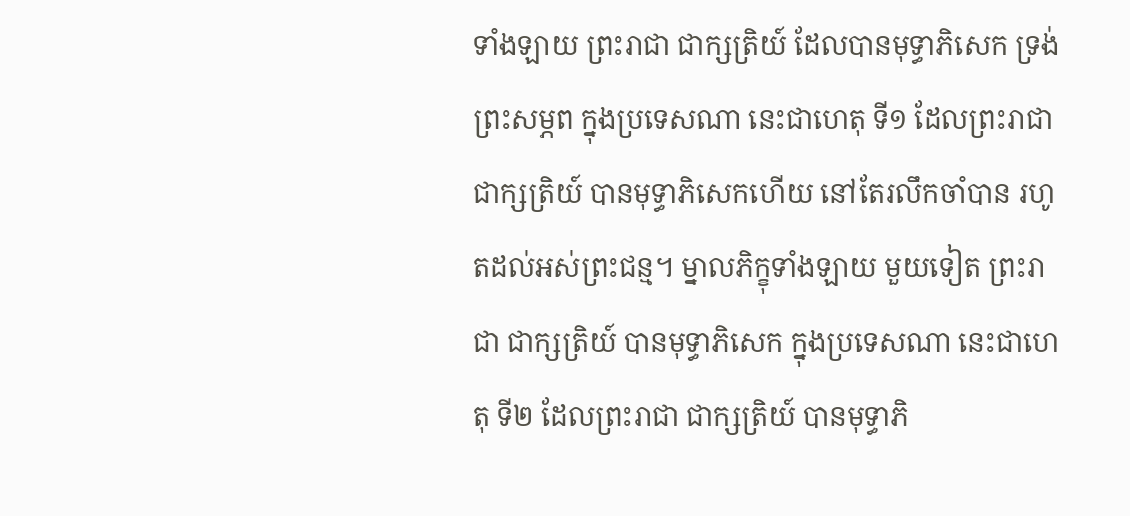ទាំងឡាយ ព្រះរាជា ជាក្សត្រិយ៍ ដែលបានមុទ្ធាភិសេក ទ្រង់ព្រះសម្ភព ក្នុងប្រទេសណា នេះជាហេតុ ទី១ ដែលព្រះរាជា ជាក្សត្រិយ៍ បានមុទ្ធាភិសេកហើយ នៅតែរលឹកចាំបាន រហូតដល់អស់ព្រះជន្ម។ ម្នាលភិក្ខុទាំងឡាយ មួយទៀត ព្រះរាជា ជាក្សត្រិយ៍ បានមុទ្ធាភិសេក ក្នុងប្រទេសណា នេះជាហេតុ ទី២ ដែលព្រះរាជា ជាក្សត្រិយ៍ បានមុទ្ធាភិ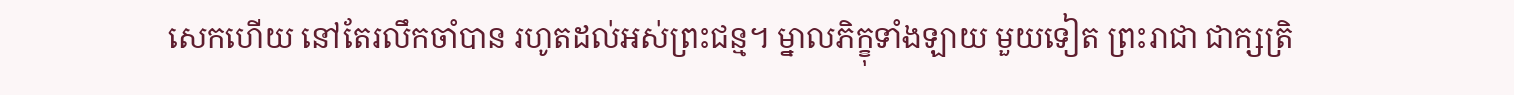សេកហើយ នៅតែរលឹកចាំបាន រហូតដល់អស់ព្រះជន្ម។ ម្នាលភិក្ខុទាំងឡាយ មួយទៀត ព្រះរាជា ជាក្សត្រិ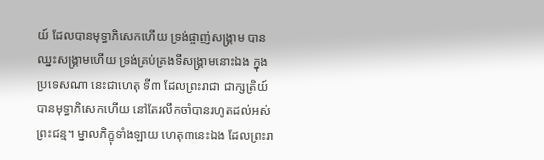យ៍ ដែលបានមុទ្ធាភិសេកហើយ ទ្រង់ផ្ចាញ់សង្រ្គាម បានឈ្នះសង្រ្គាមហើយ ទ្រង់គ្រប់គ្រងទីសង្រ្គាមនោះឯង ក្នុងប្រទេសណា នេះជាហេតុ ទី៣ ដែលព្រះរាជា ជាក្សត្រិយ៍ បានមុទ្ធាភិសេកហើយ នៅតែរលឹកចាំបានរហូតដល់អស់ព្រះជន្ម។ ម្នាលភិក្ខុទាំងឡាយ ហេតុ៣នេះឯង ដែលព្រះរា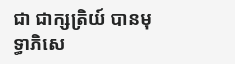ជា ជាក្សត្រិយ៍ បានមុទ្ធាភិសេ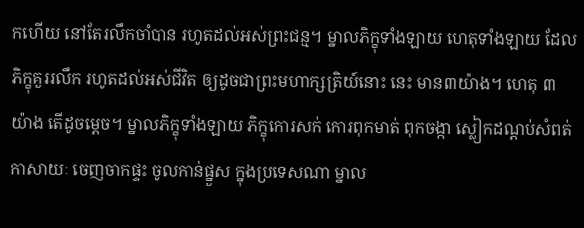កហើយ នៅតែរលឹកចាំបាន រហូតដល់អស់ព្រះជន្ម។ ម្នាលភិក្ខុទាំងឡាយ ហេតុទាំងឡាយ ដែលភិក្ខុគួររលឹក រហូតដល់អស់ជីវិត ឲ្យដូចជាព្រះមហាក្សត្រិយ៍នោះ នេះ មាន៣យ៉ាង។ ហេតុ ៣យ៉ាង តើដូចម្ដេច។ ម្នាលភិក្ខុទាំងឡាយ ភិក្ខុកោរសក់ កោរពុកមាត់ ពុកចង្កា ស្លៀកដណ្ដប់សំពត់ កាសាយៈ ចេញចាកផ្ទះ ចូលកាន់ផ្នួស ក្នុងប្រទេសណា ម្នាល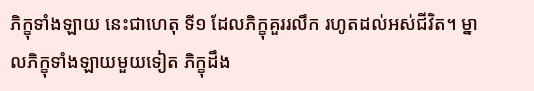ភិក្ខុទាំងឡាយ នេះជាហេតុ ទី១ ដែលភិក្ខុគួររលឹក រហូតដល់អស់ជីវិត។ ម្នាលភិក្ខុទាំងឡាយមួយទៀត ភិក្ខុដឹង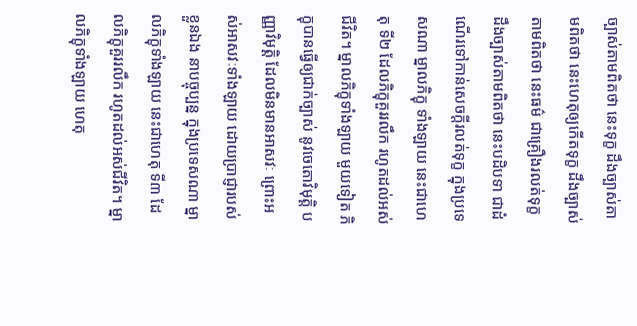ច្បាស់តាមពិតថា នេះទុក្ខ ដឹងច្បាស់តាមពិតថា នេះហេតុឲ្យកើតទុក្ខ ដឹងច្បាស់តាមពិតថា នេះធម៌ ជាគ្រឿងរលត់ទុក្ខ ដឹងច្បាស់តាមពិតថា នេះបដិបទា ជាដំណើរទៅកាន់សេចក្ដីរលត់ទុក្ខ ក្នុងប្រទេសណា ម្នាលភិក្ខុ ទាំងឡាយ នេះជាហេតុ ទី២ ដែលភិក្ខុគួររលឹក រហូតដល់អស់ជីវិត។ ម្នាលភិក្ខុទាំងឡាយ មួយទៀត ភិក្ខុបានធ្វើឲ្យជាក់ច្បាស់ នូវចេតោវិមុត្តិ បញ្ញាវិមុត្តិ ដែលមិនមានអាសវៈ ព្រោះអស់អាសវៈទាំងឡាយ ដោយប្រាជ្ញារបស់ខ្លួនឯង នាបច្ចុប្បន្ន ក្នុងប្រទេសណា ម្នាលភិក្ខុទាំងឡាយ នេះជាហេតុ ទី៣ ដែលភិក្ខុគួររលឹក រហូតដល់អស់ជីវិត។ ម្នាលភិក្ខុទាំងឡាយ ហេតុ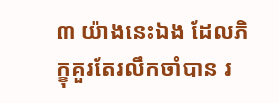៣ យ៉ាងនេះឯង ដែលភិក្ខុគួរតែរលឹកចាំបាន រ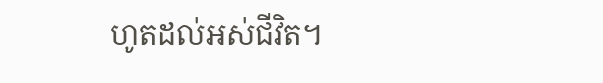ហូតដល់អស់ជីវិត។